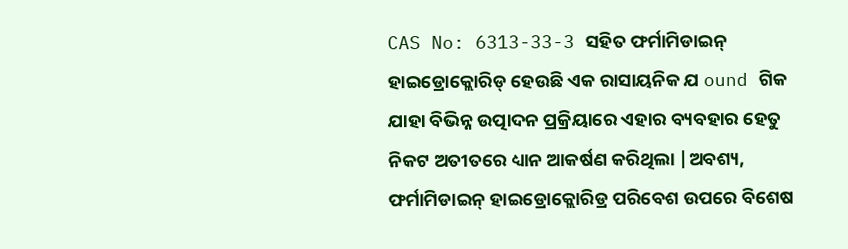CAS No: 6313-33-3 ସହିତ ଫର୍ମାମିଡାଇନ୍ ହାଇଡ୍ରୋକ୍ଲୋରିଡ୍ ହେଉଛି ଏକ ରାସାୟନିକ ଯ ound ଗିକ ଯାହା ବିଭିନ୍ନ ଉତ୍ପାଦନ ପ୍ରକ୍ରିୟାରେ ଏହାର ବ୍ୟବହାର ହେତୁ ନିକଟ ଅତୀତରେ ଧ୍ୟାନ ଆକର୍ଷଣ କରିଥିଲା |ଅବଶ୍ୟ, ଫର୍ମାମିଡାଇନ୍ ହାଇଡ୍ରୋକ୍ଲୋରିଡ୍ର ପରିବେଶ ଉପରେ ବିଶେଷ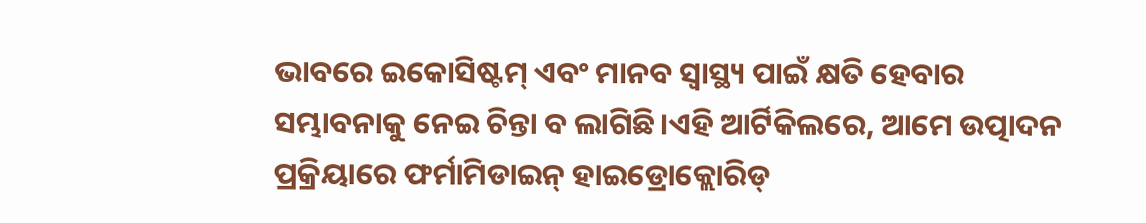ଭାବରେ ଇକୋସିଷ୍ଟମ୍ ଏବଂ ମାନବ ସ୍ୱାସ୍ଥ୍ୟ ପାଇଁ କ୍ଷତି ହେବାର ସମ୍ଭାବନାକୁ ନେଇ ଚିନ୍ତା ବ ଲାଗିଛି।ଏହି ଆର୍ଟିକିଲରେ, ଆମେ ଉତ୍ପାଦନ ପ୍ରକ୍ରିୟାରେ ଫର୍ମାମିଡାଇନ୍ ହାଇଡ୍ରୋକ୍ଲୋରିଡ୍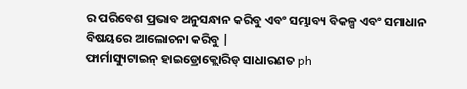ର ପରିବେଶ ପ୍ରଭାବ ଅନୁସନ୍ଧାନ କରିବୁ ଏବଂ ସମ୍ଭାବ୍ୟ ବିକଳ୍ପ ଏବଂ ସମାଧାନ ବିଷୟରେ ଆଲୋଚନା କରିବୁ |
ଫାର୍ମାସ୍ୟୁଟାଇନ୍ ହାଇଡ୍ରୋକ୍ଲୋରିଡ୍ ସାଧାରଣତ ph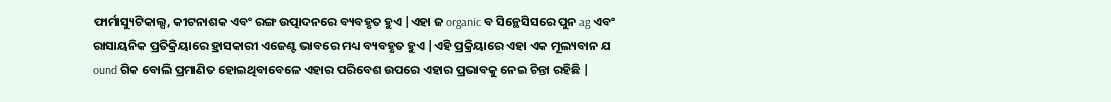ଫାର୍ମାସ୍ୟୁଟିକାଲ୍ସ, କୀଟନାଶକ ଏବଂ ରଙ୍ଗ ଉତ୍ପାଦନରେ ବ୍ୟବହୃତ ହୁଏ |ଏହା ଜ organic ବ ସିନ୍ଥେସିସରେ ପୁନ ag ଏବଂ ରାସାୟନିକ ପ୍ରତିକ୍ରିୟାରେ ହ୍ରାସକାରୀ ଏଜେଣ୍ଟ ଭାବରେ ମଧ୍ୟ ବ୍ୟବହୃତ ହୁଏ |ଏହି ପ୍ରକ୍ରିୟାରେ ଏହା ଏକ ମୂଲ୍ୟବାନ ଯ ound ଗିକ ବୋଲି ପ୍ରମାଣିତ ହୋଇଥିବାବେଳେ ଏହାର ପରିବେଶ ଉପରେ ଏହାର ପ୍ରଭାବକୁ ନେଇ ଚିନ୍ତା ରହିଛି |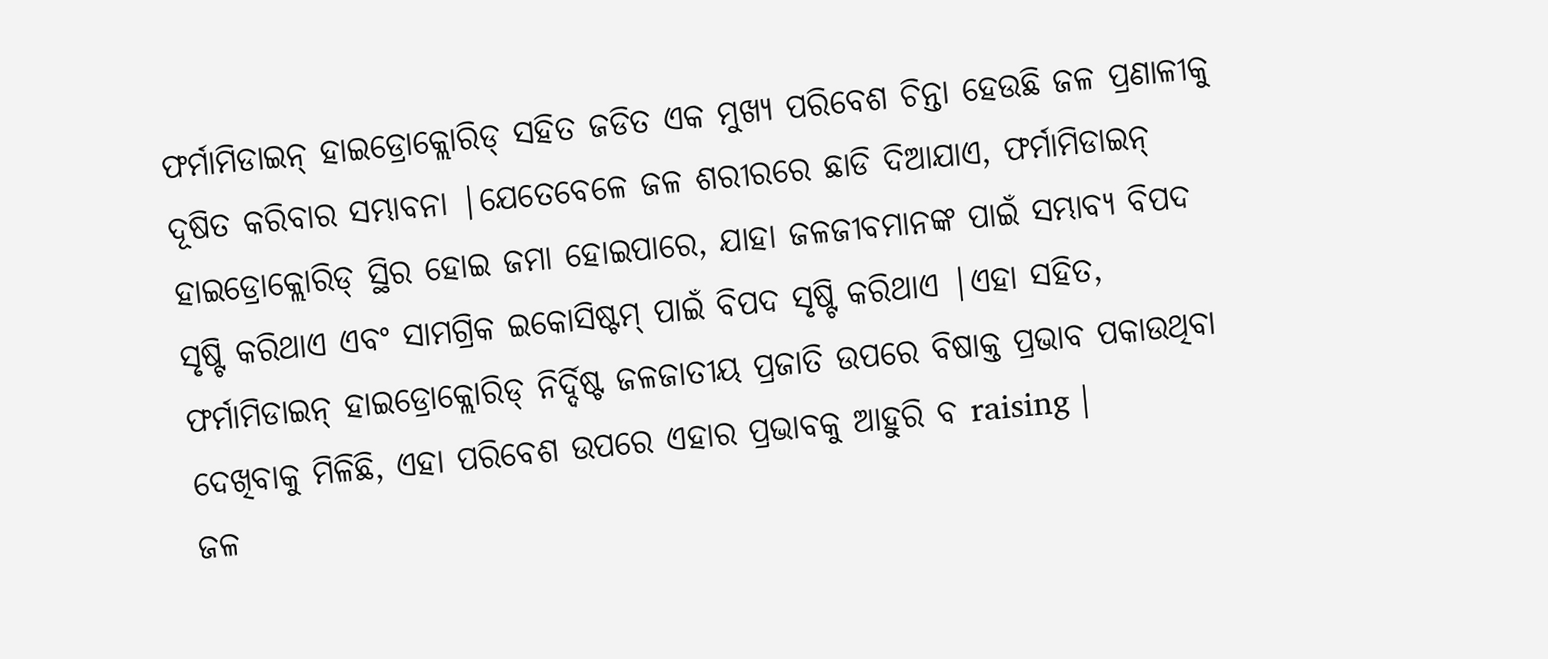ଫର୍ମାମିଡାଇନ୍ ହାଇଡ୍ରୋକ୍ଲୋରିଡ୍ ସହିତ ଜଡିତ ଏକ ମୁଖ୍ୟ ପରିବେଶ ଚିନ୍ତା ହେଉଛି ଜଳ ପ୍ରଣାଳୀକୁ ଦୂଷିତ କରିବାର ସମ୍ଭାବନା |ଯେତେବେଳେ ଜଳ ଶରୀରରେ ଛାଡି ଦିଆଯାଏ, ଫର୍ମାମିଡାଇନ୍ ହାଇଡ୍ରୋକ୍ଲୋରିଡ୍ ସ୍ଥିର ହୋଇ ଜମା ହୋଇପାରେ, ଯାହା ଜଳଜୀବମାନଙ୍କ ପାଇଁ ସମ୍ଭାବ୍ୟ ବିପଦ ସୃଷ୍ଟି କରିଥାଏ ଏବଂ ସାମଗ୍ରିକ ଇକୋସିଷ୍ଟମ୍ ପାଇଁ ବିପଦ ସୃଷ୍ଟି କରିଥାଏ |ଏହା ସହିତ, ଫର୍ମାମିଡାଇନ୍ ହାଇଡ୍ରୋକ୍ଲୋରିଡ୍ ନିର୍ଦ୍ଦିଷ୍ଟ ଜଳଜାତୀୟ ପ୍ରଜାତି ଉପରେ ବିଷାକ୍ତ ପ୍ରଭାବ ପକାଉଥିବା ଦେଖିବାକୁ ମିଳିଛି, ଏହା ପରିବେଶ ଉପରେ ଏହାର ପ୍ରଭାବକୁ ଆହୁରି ବ raising |
ଜଳ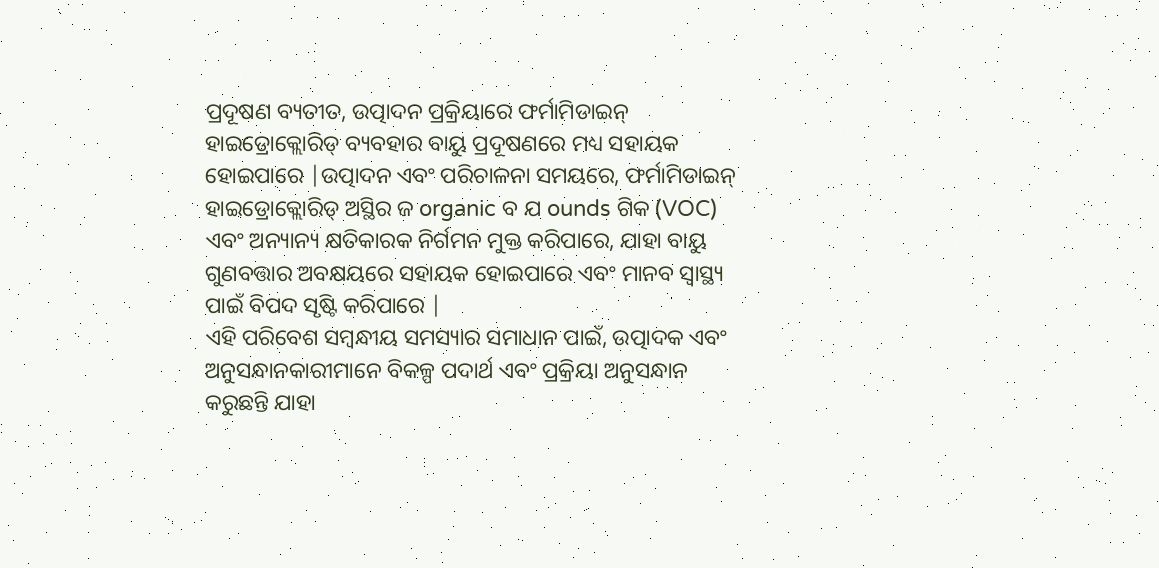ପ୍ରଦୂଷଣ ବ୍ୟତୀତ, ଉତ୍ପାଦନ ପ୍ରକ୍ରିୟାରେ ଫର୍ମାମିଡାଇନ୍ ହାଇଡ୍ରୋକ୍ଲୋରିଡ୍ ବ୍ୟବହାର ବାୟୁ ପ୍ରଦୂଷଣରେ ମଧ୍ୟ ସହାୟକ ହୋଇପାରେ |ଉତ୍ପାଦନ ଏବଂ ପରିଚାଳନା ସମୟରେ, ଫର୍ମାମିଡାଇନ୍ ହାଇଡ୍ରୋକ୍ଲୋରିଡ୍ ଅସ୍ଥିର ଜ organic ବ ଯ ounds ଗିକ (VOC) ଏବଂ ଅନ୍ୟାନ୍ୟ କ୍ଷତିକାରକ ନିର୍ଗମନ ମୁକ୍ତ କରିପାରେ, ଯାହା ବାୟୁ ଗୁଣବତ୍ତାର ଅବକ୍ଷୟରେ ସହାୟକ ହୋଇପାରେ ଏବଂ ମାନବ ସ୍ୱାସ୍ଥ୍ୟ ପାଇଁ ବିପଦ ସୃଷ୍ଟି କରିପାରେ |
ଏହି ପରିବେଶ ସମ୍ବନ୍ଧୀୟ ସମସ୍ୟାର ସମାଧାନ ପାଇଁ, ଉତ୍ପାଦକ ଏବଂ ଅନୁସନ୍ଧାନକାରୀମାନେ ବିକଳ୍ପ ପଦାର୍ଥ ଏବଂ ପ୍ରକ୍ରିୟା ଅନୁସନ୍ଧାନ କରୁଛନ୍ତି ଯାହା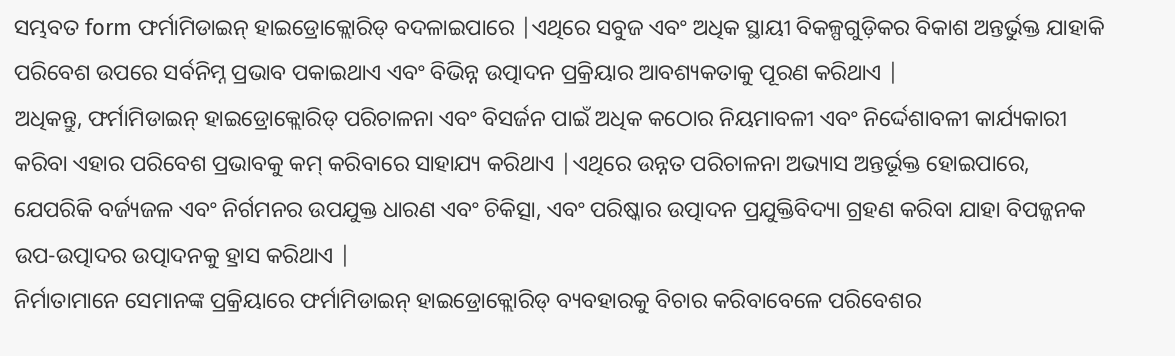ସମ୍ଭବତ form ଫର୍ମାମିଡାଇନ୍ ହାଇଡ୍ରୋକ୍ଲୋରିଡ୍ ବଦଳାଇପାରେ |ଏଥିରେ ସବୁଜ ଏବଂ ଅଧିକ ସ୍ଥାୟୀ ବିକଳ୍ପଗୁଡ଼ିକର ବିକାଶ ଅନ୍ତର୍ଭୁକ୍ତ ଯାହାକି ପରିବେଶ ଉପରେ ସର୍ବନିମ୍ନ ପ୍ରଭାବ ପକାଇଥାଏ ଏବଂ ବିଭିନ୍ନ ଉତ୍ପାଦନ ପ୍ରକ୍ରିୟାର ଆବଶ୍ୟକତାକୁ ପୂରଣ କରିଥାଏ |
ଅଧିକନ୍ତୁ, ଫର୍ମାମିଡାଇନ୍ ହାଇଡ୍ରୋକ୍ଲୋରିଡ୍ ପରିଚାଳନା ଏବଂ ବିସର୍ଜନ ପାଇଁ ଅଧିକ କଠୋର ନିୟମାବଳୀ ଏବଂ ନିର୍ଦ୍ଦେଶାବଳୀ କାର୍ଯ୍ୟକାରୀ କରିବା ଏହାର ପରିବେଶ ପ୍ରଭାବକୁ କମ୍ କରିବାରେ ସାହାଯ୍ୟ କରିଥାଏ |ଏଥିରେ ଉନ୍ନତ ପରିଚାଳନା ଅଭ୍ୟାସ ଅନ୍ତର୍ଭୂକ୍ତ ହୋଇପାରେ, ଯେପରିକି ବର୍ଜ୍ୟଜଳ ଏବଂ ନିର୍ଗମନର ଉପଯୁକ୍ତ ଧାରଣ ଏବଂ ଚିକିତ୍ସା, ଏବଂ ପରିଷ୍କାର ଉତ୍ପାଦନ ପ୍ରଯୁକ୍ତିବିଦ୍ୟା ଗ୍ରହଣ କରିବା ଯାହା ବିପଜ୍ଜନକ ଉପ-ଉତ୍ପାଦର ଉତ୍ପାଦନକୁ ହ୍ରାସ କରିଥାଏ |
ନିର୍ମାତାମାନେ ସେମାନଙ୍କ ପ୍ରକ୍ରିୟାରେ ଫର୍ମାମିଡାଇନ୍ ହାଇଡ୍ରୋକ୍ଲୋରିଡ୍ ବ୍ୟବହାରକୁ ବିଚାର କରିବାବେଳେ ପରିବେଶର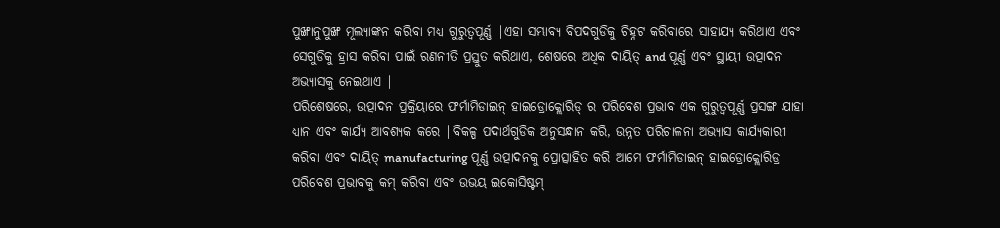ପୁଙ୍ଖାନୁପୁଙ୍ଖ ମୂଲ୍ୟାଙ୍କନ କରିବା ମଧ୍ୟ ଗୁରୁତ୍ୱପୂର୍ଣ୍ଣ |ଏହା ସମ୍ଭାବ୍ୟ ବିପଦଗୁଡିକୁ ଚିହ୍ନଟ କରିବାରେ ସାହାଯ୍ୟ କରିଥାଏ ଏବଂ ସେଗୁଡିକୁ ହ୍ରାସ କରିବା ପାଇଁ ରଣନୀତି ପ୍ରସ୍ତୁତ କରିଥାଏ, ଶେଷରେ ଅଧିକ ଦାୟିତ୍ and ପୂର୍ଣ୍ଣ ଏବଂ ସ୍ଥାୟୀ ଉତ୍ପାଦନ ଅଭ୍ୟାସକୁ ନେଇଥାଏ |
ପରିଶେଷରେ, ଉତ୍ପାଦନ ପ୍ରକ୍ରିୟାରେ ଫର୍ମାମିଡାଇନ୍ ହାଇଡ୍ରୋକ୍ଲୋରିଡ୍ ର ପରିବେଶ ପ୍ରଭାବ ଏକ ଗୁରୁତ୍ୱପୂର୍ଣ୍ଣ ପ୍ରସଙ୍ଗ ଯାହା ଧ୍ୟାନ ଏବଂ କାର୍ଯ୍ୟ ଆବଶ୍ୟକ କରେ |ବିକଳ୍ପ ପଦାର୍ଥଗୁଡିକ ଅନୁସନ୍ଧାନ କରି, ଉନ୍ନତ ପରିଚାଳନା ଅଭ୍ୟାସ କାର୍ଯ୍ୟକାରୀ କରିବା ଏବଂ ଦାୟିତ୍ manufacturing ପୂର୍ଣ୍ଣ ଉତ୍ପାଦନକୁ ପ୍ରୋତ୍ସାହିତ କରି ଆମେ ଫର୍ମାମିଡାଇନ୍ ହାଇଡ୍ରୋକ୍ଲୋରିଡ୍ର ପରିବେଶ ପ୍ରଭାବକୁ କମ୍ କରିବା ଏବଂ ଉଭୟ ଇକୋସିଷ୍ଟମ୍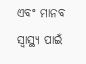ଏବଂ ମାନବ ସ୍ୱାସ୍ଥ୍ୟ ପାଇଁ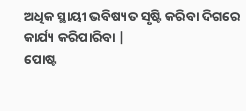ଅଧିକ ସ୍ଥାୟୀ ଭବିଷ୍ୟତ ସୃଷ୍ଟି କରିବା ଦିଗରେ କାର୍ଯ୍ୟ କରିପାରିବା |
ପୋଷ୍ଟ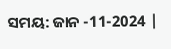ସମୟ: ଜାନ -11-2024 |